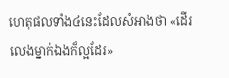ហេតុផលទាំង៤នេះដែលសំអាងថា «ដើរលេងម្នាក់ឯងក៏ល្អដែរ»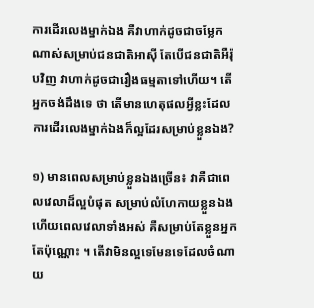ការដើរលេងម្នាក់ឯង គឺវាហាក់ដូចជាចម្លែកណាស់សម្រាប់ជនជាតិអាស៊ី តែបើជនជាតិអឺរ៉ុបវិញ វាហាក់ដូចជារឿងធម្មតាទៅហើយ។ តើអ្នកចង់ដឹងទេ ថា តើមានហេតុផលអ្វីខ្លះដែលការដើរលេងម្នាក់ឯងក៏ល្អដែរសម្រាប់ខ្លួនឯង?

១) មានពេលសម្រាប់ខ្លួនឯងច្រើន៖ វាគឺជាពេលវេលាដ៏ល្អបំផុត សម្រាប់លំហែកាយខ្លួនឯង ហើយពេលវេលាទាំងអស់ គឺសម្រាប់តែខ្លួនអ្នកតែប៉ុណ្ណោះ ។ តើវាមិនល្អទេមែនទេដែលចំណាយ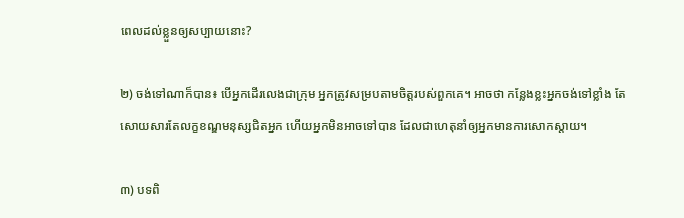ពេលដល់ខ្លួនឲ្យសប្បាយនោះ?

២) ចង់ទៅណាក៏បាន៖ បើអ្នកដើរលេងជាក្រុម អ្នកត្រូវសម្របតាមចិត្តរបស់ពួកគេ។ អាចថា កន្លែងខ្លះអ្នកចង់ទៅខ្លាំង តែសោយសារតែលក្ខខណ្ឌមនុស្សជិតអ្នក ហើយអ្នកមិនអាចទៅបាន ដែលជាហេតុនាំឲ្យអ្នកមានការសោកស្ដាយ។

៣) បទពិ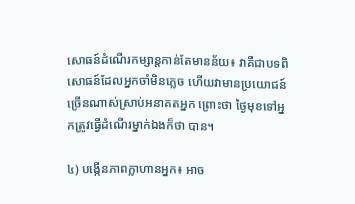សោធន៍ដំណើរកម្សាន្តកាន់តែមានន័យ៖ វាគឺជាបទពិសោធន៍ដែលអ្នកចាំមិនភ្លេច ហើយវាមានប្រយោជន៍ច្រើនណាស់ស្រាប់អនាគតអ្នក ព្រោះថា ថ្ងៃមុខទៅអ្នកត្រូវធ្វើដំណើរម្នាក់ឯងក៏ថា បាន។

៤) បង្កើនភាពក្លាហានអ្នក៖ អាច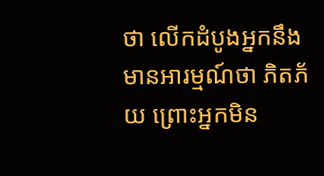ថា លើកដំបូងអ្នកនឹងមានអារម្មណ៍ថា ភិតភ័យ ព្រោះអ្នកមិន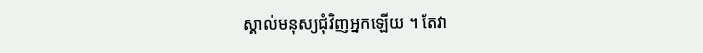ស្គាល់មនុស្យជុំវិញអ្នកឡើយ ។ តែវា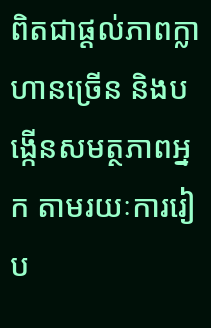ពិតជាផ្ដល់ភាពក្លាហានច្រើន និងបង្កើនសមត្ថភាពអ្នក តាមរយៈការរៀប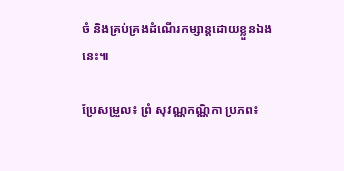ចំ និងគ្រប់គ្រងដំណើរកម្សាន្តដោយខ្លួនឯងនេះ៕

ប្រែសម្រួល៖ ព្រំ សុវណ្ណកណ្ណិកា ប្រភព៖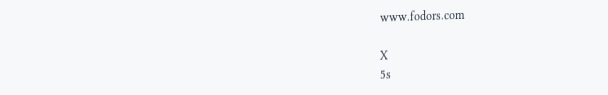www.fodors.com

X
5s